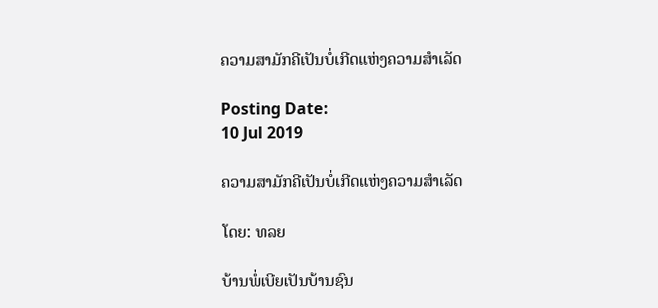ຄວາມສາມັກຄີເປັນບໍ່ເກີດແຫ່ງຄວາມສໍາເລັດ

Posting Date:
10 Jul 2019

ຄວາມສາມັກຄີເປັນບໍ່ເກີດແຫ່ງຄວາມສໍາເລັດ

ໂດຍ: ທລຍ

ບ້ານພໍ່ເບີຍເປັນບ້ານຊົນ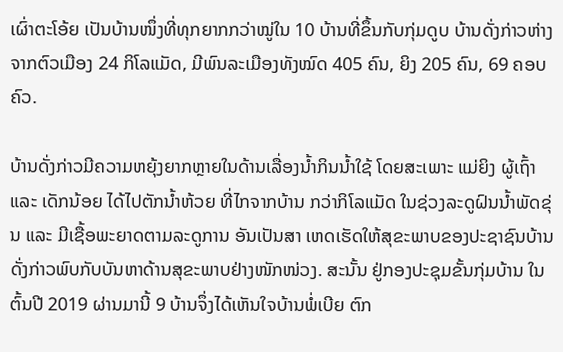ເຜົ່າຕະໂອ້ຍ ເປັນບ້ານໜຶ່ງທີ່ທຸກຍາກກວ່າໝູ່ໃນ 10 ບ້ານທີ່ຂຶ້ນກັບກຸ່ມດູບ ບ້ານດັ່ງກ່າວຫ່າງຈາກຕົວເມືອງ 24 ກິໂລແມັດ, ມີພົນລະເມືອງທັງໝົດ 405 ຄົນ, ຍິງ 205 ຄົນ, 69 ຄອບຄົວ.

ບ້ານດັ່ງກ່າວມີຄວາມຫຍຸ້ງຍາກຫຼາຍໃນດ້ານເລື່ອງນໍ້າກິນນໍ້າໃຊ້ ໂດຍສະເພາະ ແມ່ຍິງ ຜູ້ເຖົ້າ ແລະ ເດັກນ້ອຍ ໄດ້ໄປຕັກນໍ້າຫ້ວຍ ທີ່ໄກຈາກບ້ານ ກວ່າກິໂລແມັດ ໃນຊ່ວງລະດູຝົນນໍ້າພັດຂຸ່ນ ແລະ ມີເຊື້ອພະຍາດຕາມລະດູການ ອັນເປັນສາ ເຫດເຮັດໃຫ້ສຸຂະພາບຂອງປະຊາຊົນບ້ານດັ່ງກ່າວພົບກັບບັນຫາດ້ານສຸຂະພາບຢ່າງໜັກໜ່ວງ. ສະນັ້ນ ຢູ່ກອງປະຊຸມຂັ້ນກຸ່ມບ້ານ ໃນຕົ້ນປີ 2019 ຜ່ານມານີ້ 9 ບ້ານຈຶ່ງໄດ້ເຫັນໃຈບ້ານພໍ່ເບີຍ ຕົກ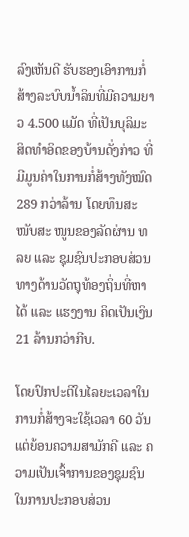ລົງເຫັນດີ ຮັບຮອງເອົາການກໍ່ສ້າງລະບົບນໍ້າລິນທີ່ມີຄວາມຍາວ 4.500 ແມັດ ທີ່ເປັນບຸລິມະສິດທໍາອິດຂອງບ້ານດັ່ງກ່າວ ທີ່ມີມູນຄ່າໃນການກໍ່ສ້າງທັງໝົດ 289 ກວ່າລ້ານ ໂດຍທຶນສະໜັບສະ ໜູນຂອງລັດຜ່ານ ທລຍ ແລະ ຊຸມຊົນປະກອບສ່ວນທາງດ້ານວັດຖຸທ້ອງຖິ່ນທີ່ຫາໄດ້ ແລະ ແຮງງານ ຄິດເປັນເງິນ 21 ລ້ານກວ່າກີບ.

ໂດຍປົກປະຕິໃນໄລຍະເວລາໃນການກໍ່ສ້າງຈະໃຊ້ເວລາ 60 ວັນ ແຕ່ຍ້ອນຄວາມສາມັກຄີ ແລະ ຄວາມເປັນເຈົ້າການຂອງຊຸມຊົນ ໃນການປະກອບສ່ວນ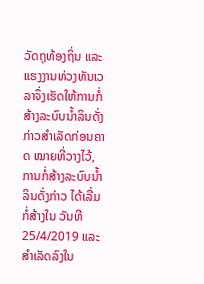ວັດຖຸທ້ອງຖິ່ນ ແລະ ແຮງງານທ່ວງທັນເວລາຈຶ່ງເຮັດໃຫ້ການກໍ່ສ້າງລະບົບນໍ້າລິນດັ່ງກ່າວສໍາເລັດກ່ອນຄາດ ໝາຍທີ່ວາງໄວ້, ການກໍ່ສ້າງລະບົບນໍ້າລິນດັ່ງກ່າວ ໄດ້ເລີ່ມກໍ່ສ້າງໃນ ວັນທີ 25/4/2019 ແລະ ສໍາເລັດລົງໃນ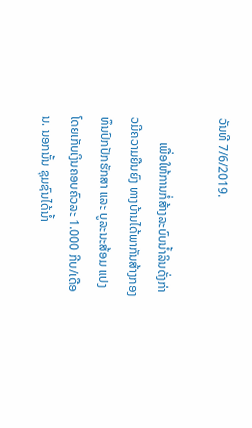ວັນທີ 7/6/2019.

        ເພື່ອໃຫ້ການກໍ່ສ້າງລະບົບນໍ້າລິນດັ່ງກ່າວມີຄວາມຍືນຍົງ ທາງບ້ານໄດ້ພາກັນສ້າງກອງທຶນປົກປັກຮັກສາ ແລະ ບູລະນະສ້ອມ ແປງ ໂດຍເກັບເງິນຄອບຄົວລະ 1.000 ກີບ/ເດືອນ. ນອກນັ້ນ ຊຸມຊົນໄດ້ນໍ້າ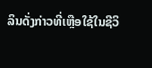ລິນດັ່ງກ່າວທີ່ເຫຼືອໃຊ້ໃນຊີວິ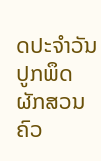ດປະຈໍາວັນ ປູກພຶດຜັກສວນຄົວ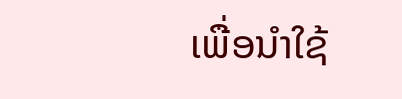ເພື່ອນໍາໃຊ້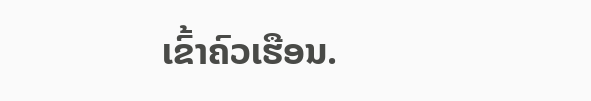ເຂົ້າຄົວເຮືອນ.